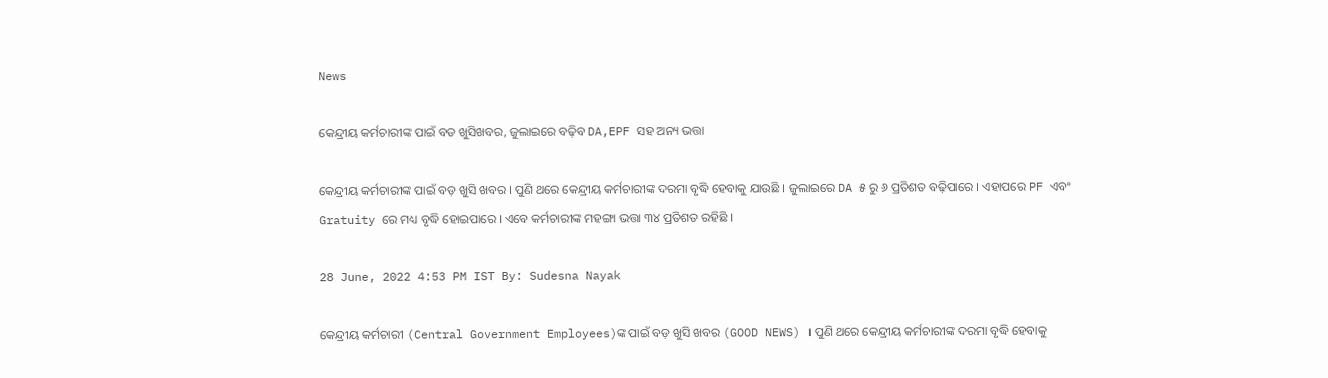News

କେନ୍ଦ୍ରୀୟ କର୍ମଚାରୀଙ୍କ ପାଇଁ ବଡ ଖୁସିଖବର, ଜୁଲାଇରେ ବଢ଼ିବ DA,EPF ସହ ଅନ୍ୟ ଭତ୍ତା

କେନ୍ଦ୍ରୀୟ କର୍ମଚାରୀଙ୍କ ପାଇଁ ବଡ଼ ଖୁସି ଖବର । ପୁଣି ଥରେ କେନ୍ଦ୍ରୀୟ କର୍ମଚାରୀଙ୍କ ଦରମା ବୃଦ୍ଧି ହେବାକୁ ଯାଉଛି । ଜୁଲାଇରେ DA ୫ ରୁ ୬ ପ୍ରତିଶତ ବଢ଼ିପାରେ । ଏହାପରେ PF ଏବଂ Gratuity ରେ ମଧ୍ୟ ବୃଦ୍ଧି ହୋଇପାରେ । ଏବେ କର୍ମଚାରୀଙ୍କ ମହଙ୍ଗା ଭତ୍ତା ୩୪ ପ୍ରତିଶତ ରହିଛି ।

28 June, 2022 4:53 PM IST By: Sudesna Nayak

କେନ୍ଦ୍ରୀୟ କର୍ମଚାରୀ (Central Government Employees)ଙ୍କ ପାଇଁ ବଡ଼ ଖୁସି ଖବର (GOOD NEWS) । ପୁଣି ଥରେ କେନ୍ଦ୍ରୀୟ କର୍ମଚାରୀଙ୍କ ଦରମା ବୃଦ୍ଧି ହେବାକୁ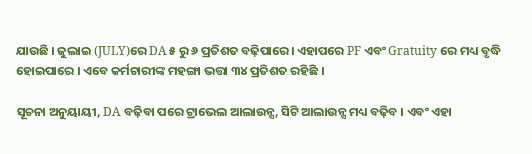ଯାଉଛି । ଜୁଲାଇ (JULY)ରେ DA ୫ ରୁ ୬ ପ୍ରତିଶତ ବଢ଼ିପାରେ । ଏହାପରେ PF ଏବଂ Gratuity ରେ ମଧ୍ୟ ବୃଦ୍ଧି ହୋଇପାରେ । ଏବେ କର୍ମଚାରୀଙ୍କ ମହଙ୍ଗା ଭତ୍ତା ୩୪ ପ୍ରତିଶତ ରହିଛି ।

ସୂଚନା ଅନୁୟାୟୀ, DA ବଢ଼ିବା ପରେ ଟ୍ରାଭେଲ ଆଲାଉନ୍ସ, ସିଟି ଆଲାଉନ୍ସ ମଧ୍ୟ ବଢ଼ିବ । ଏବଂ ଏହା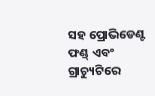ସହ ପ୍ରୋଭିଡେଣ୍ଟ ଫଣ୍ଡ୍ ଏବଂ ଗ୍ରାଚ୍ୟୁଟିରେ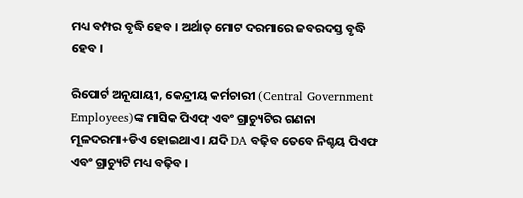ମଧ୍ୟ ବମ୍ପର ବୃଦ୍ଧି ହେବ । ଅର୍ଥାତ୍ ମୋଟ ଦରମାରେ ଜବରଦସ୍ତ ବୃଦ୍ଧି ହେବ ।

ରିପୋର୍ଟ ଅନୂଯାୟୀ, କେନ୍ଦ୍ରୀୟ କର୍ମଚାରୀ (Central Government Employees)ଙ୍କ ମାସିକ ପିଏଫ୍ ଏବଂ ଗ୍ରାଚ୍ୟୁଟିର ଗଣନା ମୂଳଦରମା+ଡିଏ ହୋଇଥାଏ । ଯଦି DA ବଢ଼ିବ ତେବେ ନିଶ୍ଚୟ ପିଏଫ ଏବଂ ଗ୍ରାଚ୍ୟୁଟି ମଧ୍ୟ ବଢ଼ିବ ।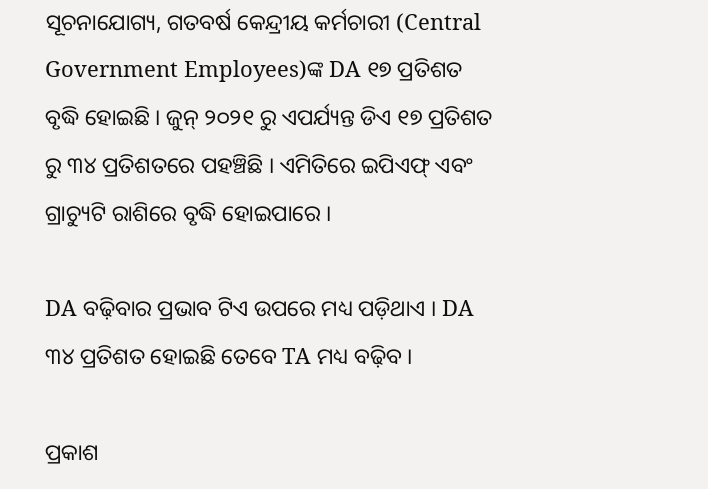ସୂଚନାଯୋଗ୍ୟ, ଗତବର୍ଷ କେନ୍ଦ୍ରୀୟ କର୍ମଚାରୀ (Central Government Employees)ଙ୍କ DA ୧୭ ପ୍ରତିଶତ ବୃଦ୍ଧି ହୋଇଛି । ଜୁନ୍ ୨୦୨୧ ରୁ ଏପର୍ଯ୍ୟନ୍ତ ଡିଏ ୧୭ ପ୍ରତିଶତ ରୁ ୩୪ ପ୍ରତିଶତରେ ପହଞ୍ଚିଛି । ଏମିତିରେ ଇପିଏଫ୍ ଏବଂ ଗ୍ରାଚ୍ୟୁଟି ରାଶିରେ ବୃଦ୍ଧି ହୋଇପାରେ ।

DA ବଢ଼ିବାର ପ୍ରଭାବ ଟିଏ ଉପରେ ମଧ୍ୟ ପଡ଼ିଥାଏ । DA ୩୪ ପ୍ରତିଶତ ହୋଇଛି ତେବେ TA ମଧ୍ୟ ବଢ଼ିବ ।

ପ୍ରକାଶ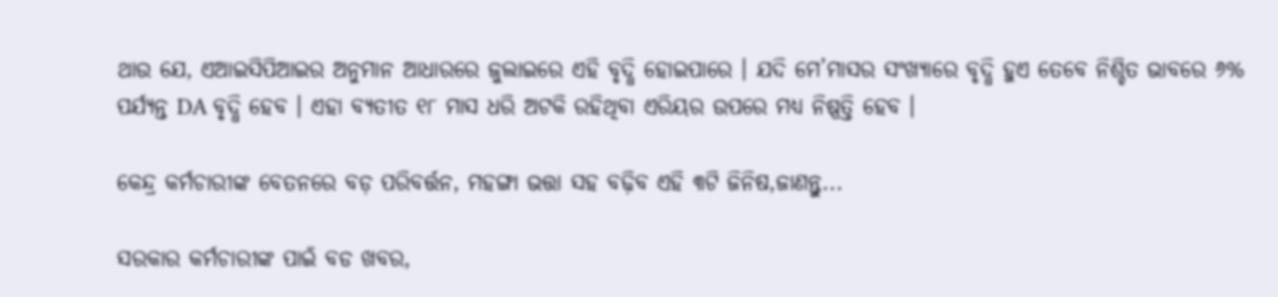ଥାଉ ଯେ, ଏଆଇସିପିଆଇର ଅନୁମାନ ଆଧାରରେ ଜୁଲାଇରେ ଏହି ବୃଦ୍ଧି ହୋଇପାରେ । ଯଦି ମେ’ମାସର ସଂଖ୍ୟାରେ ବୃଦ୍ଧି ହୁଏ ତେବେ ନିଶ୍ଚିତ ଭାବରେ ୬% ପର୍ଯ୍ୟନ୍ତ DA ବୃଦ୍ଧି ହେବ । ଏହା ବ୍ୟତୀତ ୧୮ ମାସ ଧରି ଅଟକି ରହିଥିବା ଏରିୟର ଉପରେ ମଧ୍ୟ ନିଷ୍ପତ୍ତି ହେବ ।

କେନ୍ଦ୍ର କର୍ମଚାରୀଙ୍କ ବେତନରେ ବଡ଼ ପରିବର୍ତ୍ତନ, ମହଙ୍ଗା ଭତ୍ତା ସହ ବଢ଼ିବ ଏହି ୩ଟି ଜିନିଷ,ଜାଣନ୍ତୁ...

ସରକାର କର୍ମଚାରୀଙ୍କ ପାଇଁ ବଡ ଖବର,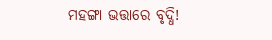ମହଙ୍ଗା ଭତ୍ତାରେ ବୃଦ୍ଧି!